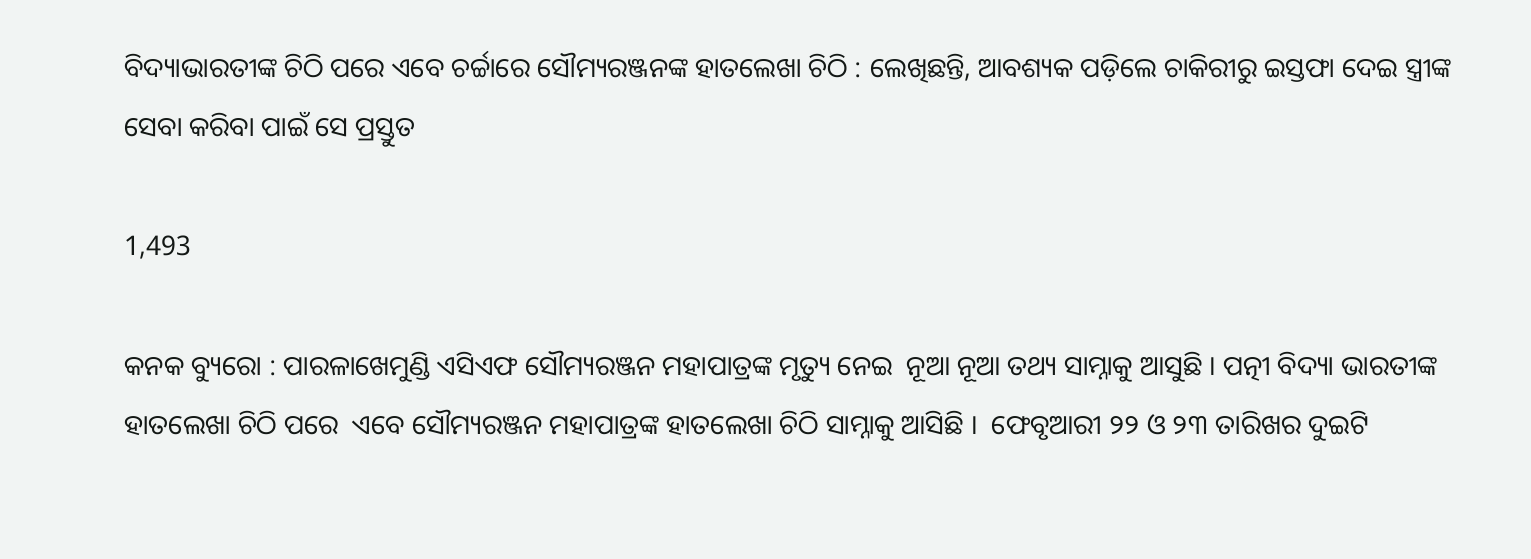ବିଦ୍ୟାଭାରତୀଙ୍କ ଚିଠି ପରେ ଏବେ ଚର୍ଚ୍ଚାରେ ସୌମ୍ୟରଞ୍ଜନଙ୍କ ହାତଲେଖା ଚିଠି : ଲେଖିଛନ୍ତି, ଆବଶ୍ୟକ ପଡ଼ିଲେ ଚାକିରୀରୁ ଇସ୍ତଫା ଦେଇ ସ୍ତ୍ରୀଙ୍କ ସେବା କରିବା ପାଇଁ ସେ ପ୍ରସ୍ତୁତ

1,493

କନକ ବ୍ୟୁରୋ : ପାରଳାଖେମୁଣ୍ଡି ଏସିଏଫ ସୌମ୍ୟରଞ୍ଜନ ମହାପାତ୍ରଙ୍କ ମୃତ୍ୟୁ ନେଇ  ନୂଆ ନୂଆ ତଥ୍ୟ ସାମ୍ନାକୁ ଆସୁଛି । ପତ୍ନୀ ବିଦ୍ୟା ଭାରତୀଙ୍କ  ହାତଲେଖା ଚିଠି ପରେ  ଏବେ ସୌମ୍ୟରଞ୍ଜନ ମହାପାତ୍ରଙ୍କ ହାତଲେଖା ଚିଠି ସାମ୍ନାକୁ ଆସିଛି ।  ଫେବୃଆରୀ ୨୨ ଓ ୨୩ ତାରିଖର ଦୁଇଟି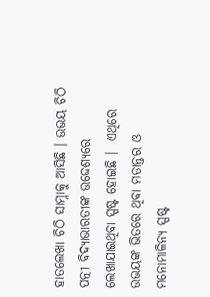ହାତଲେଖା ଚିଠି ସାମ୍ନାକୁ ଆସିଛି । ଉଭୟ ଚିଠି ପତ୍ନୀ ବିଦ୍ୟାଭାରତୀଙ୍କ ଉଦ୍ଦେଶ୍ୟରେ ଲେଖାଯାଇଥିବା ସ୍ପଷ୍ଟ ହୋଇଛି ।  ଏଥିରେ ଉଭୟଙ୍କ ଭିତରେ ଥିବା ମତାନ୍ତର ଓ ମନୋମାଳିନ୍ୟ ସ୍ପଷ୍ଟ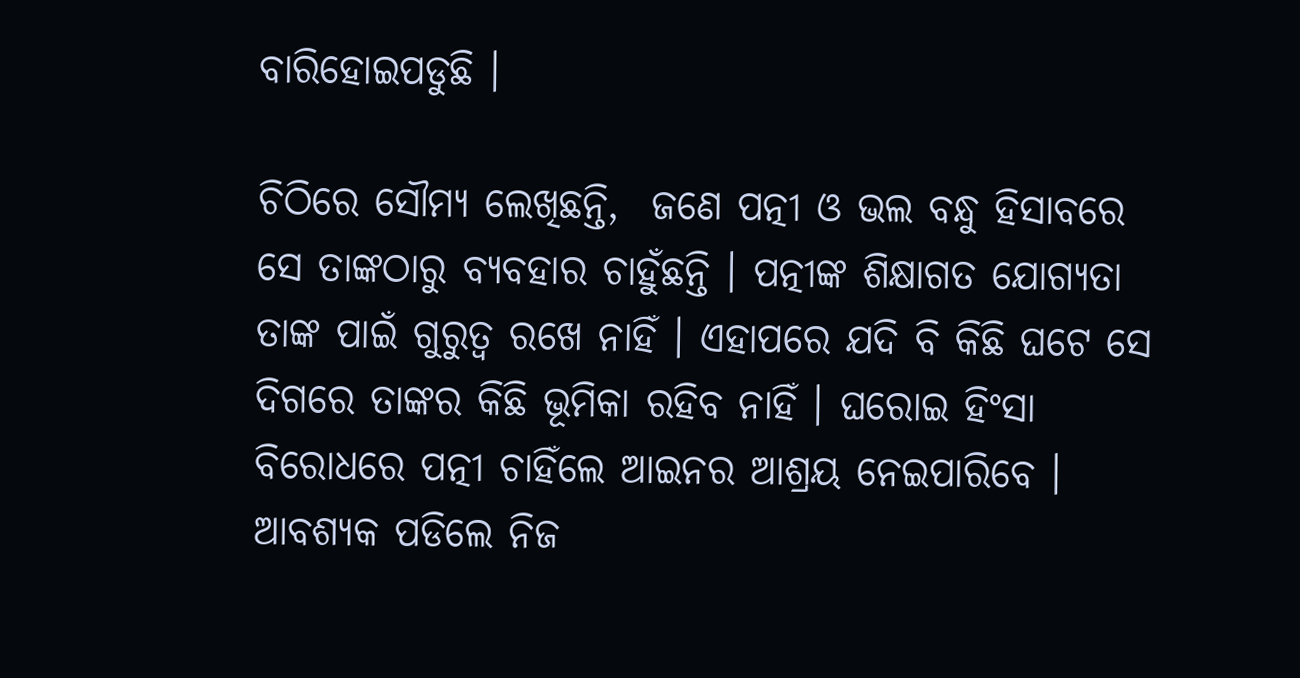ବାରିହୋଇପଡୁଛି ।

ଚିଠିରେ ସୌମ୍ୟ ଲେଖିଛନ୍ତି,  ଜଣେ ପତ୍ନୀ ଓ ଭଲ ବନ୍ଧୁ ହିସାବରେ  ସେ ତାଙ୍କଠାରୁ ବ୍ୟବହାର ଚାହୁଁଛନ୍ତି । ପତ୍ନୀଙ୍କ ଶିକ୍ଷାଗତ ଯୋଗ୍ୟତା ତାଙ୍କ ପାଇଁ ଗୁରୁତ୍ୱ ରଖେ ନାହିଁ । ଏହାପରେ ଯଦି ବି କିଛି ଘଟେ ସେ ଦିଗରେ ତାଙ୍କର କିଛି ଭୂମିକା ରହିବ ନାହିଁ । ଘରୋଇ ହିଂସା ବିରୋଧରେ ପତ୍ନୀ ଚାହିଁଲେ ଆଇନର ଆଶ୍ରୟ ନେଇପାରିବେ ।  ଆବଶ୍ୟକ ପଡିଲେ ନିଜ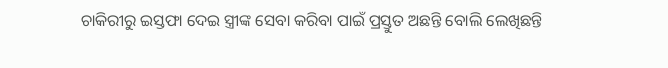ଚାକିରୀରୁ ଇସ୍ତଫା ଦେଇ ସ୍ତ୍ରୀଙ୍କ ସେବା କରିବା ପାଇଁ ପ୍ରସ୍ତୁତ ଅଛନ୍ତି ବୋଲି ଲେଖିଛନ୍ତି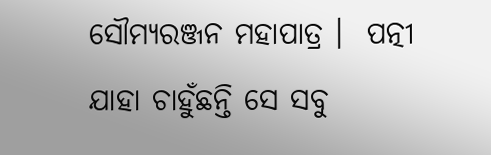ସୌମ୍ୟରଞ୍ଜନ ମହାପାତ୍ର ।  ପତ୍ନୀ ଯାହା ଚାହୁଁଛନ୍ତି ସେ ସବୁ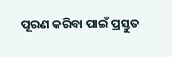ପୂରଣ କରିବା ପାଇଁ ପ୍ରସ୍ତୁତ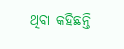ଥିବା କହିଛନ୍ତି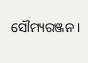ସୌମ୍ୟରଞ୍ଜନ ।